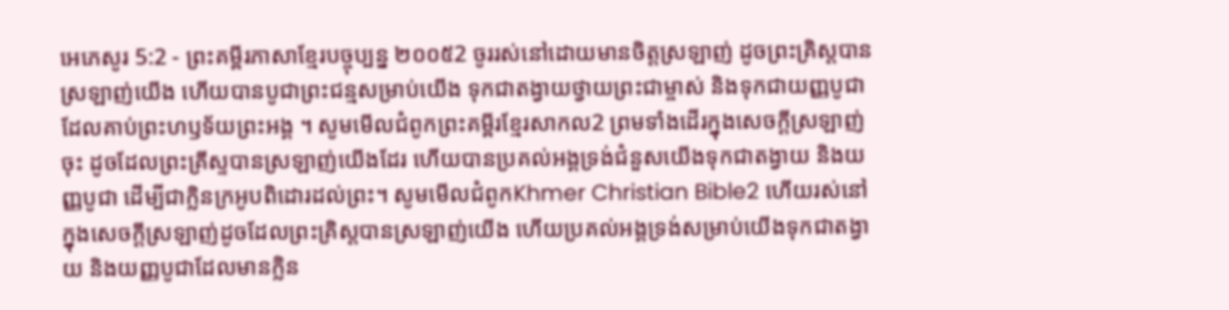អេភេសូរ 5:2 - ព្រះគម្ពីរភាសាខ្មែរបច្ចុប្បន្ន ២០០៥2 ចូររស់នៅដោយមានចិត្តស្រឡាញ់ ដូចព្រះគ្រិស្តបានស្រឡាញ់យើង ហើយបានបូជាព្រះជន្មសម្រាប់យើង ទុកជាតង្វាយថ្វាយព្រះជាម្ចាស់ និងទុកជាយញ្ញបូជាដែលគាប់ព្រះហឫទ័យព្រះអង្គ ។ សូមមើលជំពូកព្រះគម្ពីរខ្មែរសាកល2 ព្រមទាំងដើរក្នុងសេចក្ដីស្រឡាញ់ចុះ ដូចដែលព្រះគ្រីស្ទបានស្រឡាញ់យើងដែរ ហើយបានប្រគល់អង្គទ្រង់ជំនួសយើងទុកជាតង្វាយ និងយញ្ញបូជា ដើម្បីជាក្លិនក្រអូបពិដោរដល់ព្រះ។ សូមមើលជំពូកKhmer Christian Bible2 ហើយរស់នៅក្នុងសេចក្ដីស្រឡាញ់ដូចដែលព្រះគ្រិស្ដបានស្រឡាញ់យើង ហើយប្រគល់អង្គទ្រង់សម្រាប់យើងទុកជាតង្វាយ និងយញ្ញបូជាដែលមានក្លិន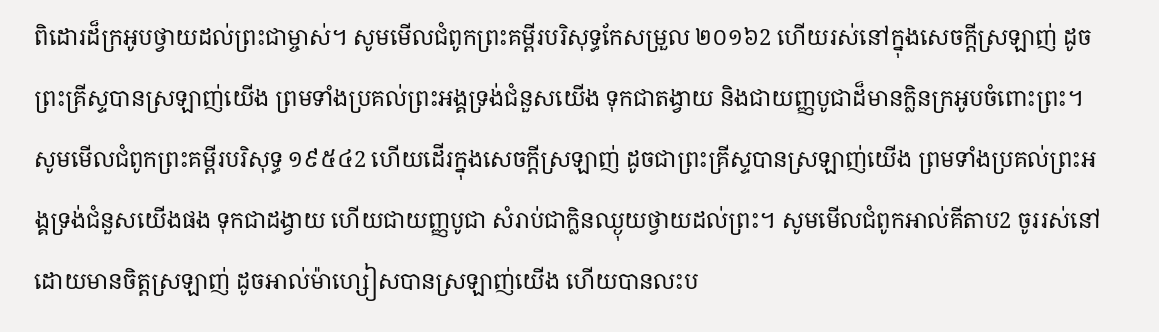ពិដោរដ៏ក្រអូបថ្វាយដល់ព្រះជាម្ចាស់។ សូមមើលជំពូកព្រះគម្ពីរបរិសុទ្ធកែសម្រួល ២០១៦2 ហើយរស់នៅក្នុងសេចក្តីស្រឡាញ់ ដូចព្រះគ្រីស្ទបានស្រឡាញ់យើង ព្រមទាំងប្រគល់ព្រះអង្គទ្រង់ជំនួសយើង ទុកជាតង្វាយ និងជាយញ្ញបូជាដ៏មានក្លិនក្រអូបចំពោះព្រះ។ សូមមើលជំពូកព្រះគម្ពីរបរិសុទ្ធ ១៩៥៤2 ហើយដើរក្នុងសេចក្ដីស្រឡាញ់ ដូចជាព្រះគ្រីស្ទបានស្រឡាញ់យើង ព្រមទាំងប្រគល់ព្រះអង្គទ្រង់ជំនួសយើងផង ទុកជាដង្វាយ ហើយជាយញ្ញបូជា សំរាប់ជាក្លិនឈ្ងុយថ្វាយដល់ព្រះ។ សូមមើលជំពូកអាល់គីតាប2 ចូររស់នៅដោយមានចិត្ដស្រឡាញ់ ដូចអាល់ម៉ាហ្សៀសបានស្រឡាញ់យើង ហើយបានលះប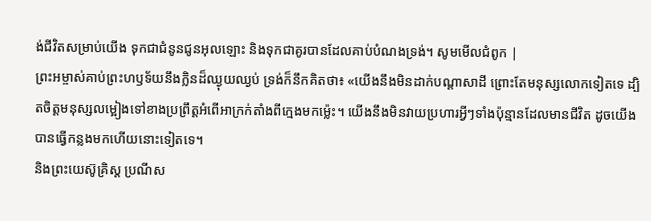ង់ជីវិតសម្រាប់យើង ទុកជាជំនូនជូនអុលឡោះ និងទុកជាគូរបានដែលគាប់បំណងទ្រង់។ សូមមើលជំពូក |
ព្រះអម្ចាស់គាប់ព្រះហឫទ័យនឹងក្លិនដ៏ឈ្ងុយឈ្ងប់ ទ្រង់ក៏នឹកគិតថា៖ «យើងនឹងមិនដាក់បណ្ដាសាដី ព្រោះតែមនុស្សលោកទៀតទេ ដ្បិតចិត្តមនុស្សលម្អៀងទៅខាងប្រព្រឹត្តអំពើអាក្រក់តាំងពីក្មេងមកម៉្លេះ។ យើងនឹងមិនវាយប្រហារអ្វីៗទាំងប៉ុន្មានដែលមានជីវិត ដូចយើងបានធ្វើកន្លងមកហើយនោះទៀតទេ។
និងព្រះយេស៊ូគ្រិស្ត ប្រណីស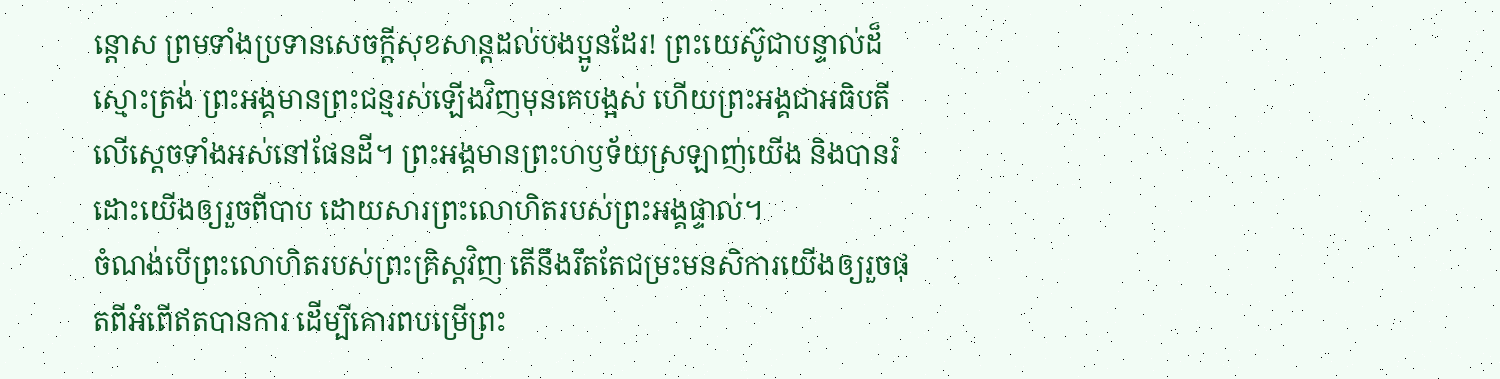ន្ដោស ព្រមទាំងប្រទានសេចក្ដីសុខសាន្តដល់បងប្អូនដែរ! ព្រះយេស៊ូជាបន្ទាល់ដ៏ស្មោះត្រង់ ព្រះអង្គមានព្រះជន្មរស់ឡើងវិញមុនគេបង្អស់ ហើយព្រះអង្គជាអធិបតីលើស្ដេចទាំងអស់នៅផែនដី។ ព្រះអង្គមានព្រះហឫទ័យស្រឡាញ់យើង និងបានរំដោះយើងឲ្យរួចពីបាប ដោយសារព្រះលោហិតរបស់ព្រះអង្គផ្ទាល់។
ចំណង់បើព្រះលោហិតរបស់ព្រះគ្រិស្តវិញ តើនឹងរឹតតែជម្រះមនសិការយើងឲ្យរួចផុតពីអំពើឥតបានការ ដើម្បីគោរពបម្រើព្រះ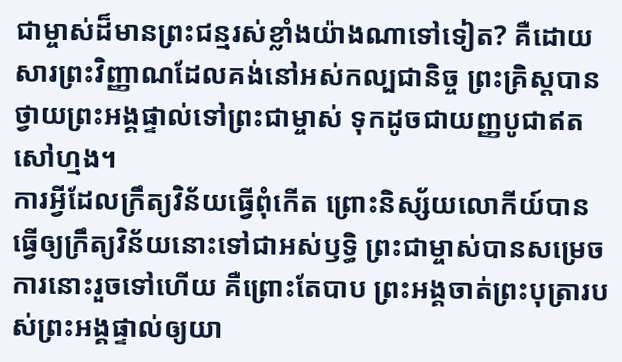ជាម្ចាស់ដ៏មានព្រះជន្មរស់ខ្លាំងយ៉ាងណាទៅទៀត? គឺដោយសារព្រះវិញ្ញាណដែលគង់នៅអស់កល្បជានិច្ច ព្រះគ្រិស្តបានថ្វាយព្រះអង្គផ្ទាល់ទៅព្រះជាម្ចាស់ ទុកដូចជាយញ្ញបូជាឥតសៅហ្មង។
ការអ្វីដែលក្រឹត្យវិន័យធ្វើពុំកើត ព្រោះនិស្ស័យលោកីយ៍បានធ្វើឲ្យក្រឹត្យវិន័យនោះទៅជាអស់ឫទ្ធិ ព្រះជាម្ចាស់បានសម្រេចការនោះរួចទៅហើយ គឺព្រោះតែបាប ព្រះអង្គចាត់ព្រះបុត្រារបស់ព្រះអង្គផ្ទាល់ឲ្យយា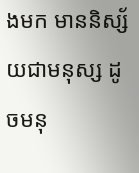ងមក មាននិស្ស័យជាមនុស្ស ដូចមនុ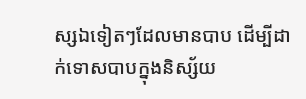ស្សឯទៀតៗដែលមានបាប ដើម្បីដាក់ទោសបាបក្នុងនិស្ស័យ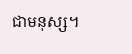ជាមនុស្ស។